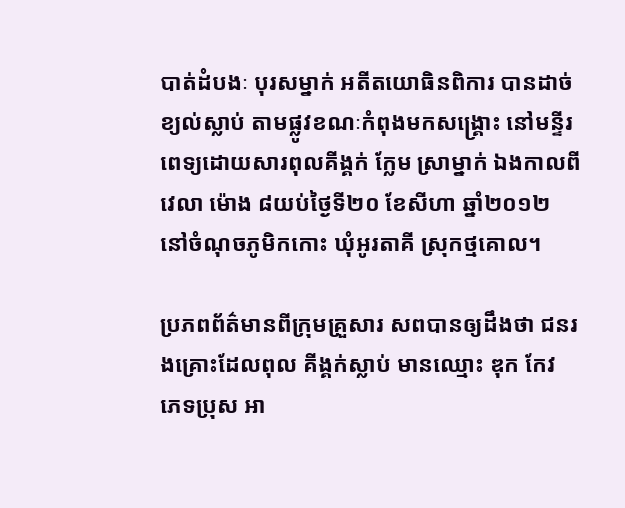បាត់ដំបងៈ បុរសម្នាក់ អតីតយោធិនពិការ បានដាច់ខ្យល់ស្លាប់ តាមផ្លូវខណៈកំពុងមកសង្រ្គោះ នៅមន្ទីរពេទ្យដោយសារពុលគីង្គក់ ក្លែម ស្រាម្នាក់ ឯងកាលពីវេលា ម៉ោង ៨យប់ថ្ងៃទី២០ ខែសីហា ឆ្នាំ២០១២ នៅចំណុចភូមិកកោះ ឃុំអូរតាគី ស្រុកថ្មគោល។

ប្រភពព័ត៌មានពីក្រុមគ្រួសារ សពបានឲ្យដឹងថា ជនរងគ្រោះដែលពុល គីង្គក់ស្លាប់ មានឈ្មោះ ឌុក កែវ ភេទប្រុស អា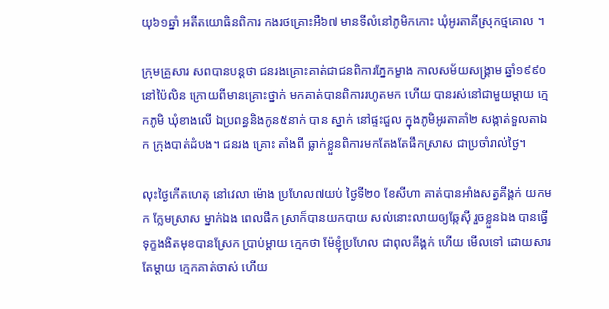យុ៦១ឆ្នាំ អតីតយោធិនពិការ កងរថគ្រោះអឺ៦៧ មានទីលំនៅភូមិកកោះ ឃុំអូរតាគីស្រុកថ្មគោល ។

ក្រុមគ្រួសារ សពបានបន្តថា ជនរងគ្រោះគាត់ជាជនពិការភ្នែកម្ខាង កាលសម័យសង្រ្គាម ឆ្នាំ១៩៩០ នៅប៉ៃលិន ក្រោយពីមានគ្រោះថ្នាក់ មកគាត់បានពិការរហូតមក ហើយ បានរស់នៅជាមួយម្តាយ ក្មេកភូមិ ឃុំខាងលើ ឯប្រពន្ធនិងកូន៥នាក់ បាន ស្នាក់ នៅផ្ទះជួល ក្នុងភូមិអូរតាគាំ២ សង្កាត់ទួលតាឯក ក្រុងបាត់ដំបង។ ជនរង គ្រោះ តាំងពី ធ្លាក់ខ្លួនពិការមកតែងតែផឹកស្រាស ជាប្រចាំរាល់ថ្ងៃ។

លុះថ្ងៃកើតហេតុ នៅវេលា ម៉ោង ប្រហែល៧យប់ ថ្ងៃទី២០ ខែសីហា គាត់បានអាំងសត្វគីង្គក់ យកមក ក្លែមស្រាស ម្នាក់ឯង ពេលផឹក ស្រាក៏បានយកបាយ សល់នោះលាយឲ្យឆ្កែស៊ី រួចខ្លួនឯង បានធ្វើទុក្ខងងិតមុខបានស្រែក ប្រាប់ម្តាយ ក្មេកថា ម៉ែខ្ញុំប្រហែល ជាពុលគីង្គក់ ហើយ មើលទៅ ដោយសារតែម្តាយ ក្មេកគាត់ចាស់ ហើយ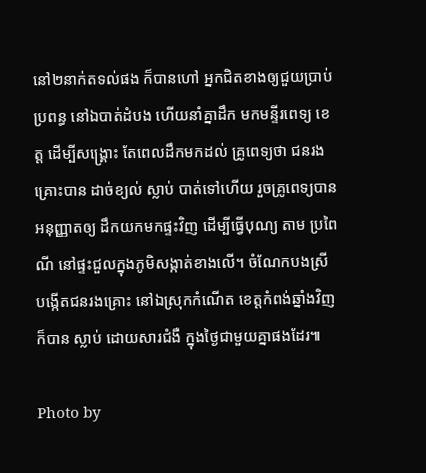នៅ២នាក់តទល់ផង ក៏បានហៅ អ្នកជិតខាងឲ្យជួយប្រាប់ប្រពន្ធ នៅឯបាត់ដំបង ហើយនាំគ្នាដឹក មកមន្ទីរពេទ្យ ខេត្ត ដើម្បីសង្រ្គោះ តែពេលដឹកមកដល់ គ្រូពេទ្យថា ជនរងគ្រោះបាន ដាច់ខ្យល់ ស្លាប់ បាត់ទៅហើយ រួចគ្រូពេទ្យបានអនុញ្ញាតឲ្យ ដឹកយកមកផ្ទះវិញ ដើម្បីធ្វើបុណ្យ តាម ប្រពៃណី នៅផ្ទះជួលក្នុងភូមិសង្កាត់ខាងលើ។ ចំណែកបងស្រី បង្កើតជនរងគ្រោះ នៅឯស្រុកកំណើត ខេត្តកំពង់ឆ្នាំងវិញក៏បាន ស្លាប់ ដោយសារជំងឺ ក្នុងថ្ងៃជាមួយគ្នាផងដែរ៕

Photo by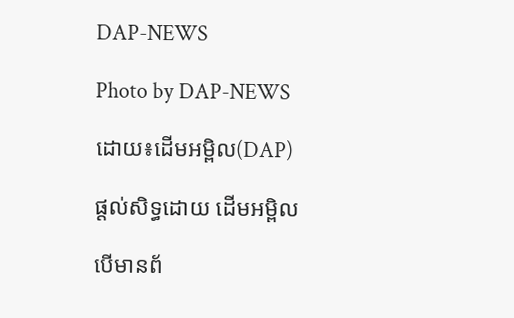DAP-NEWS

Photo by DAP-NEWS

ដោយ៖ដើមអម្ពិល(DAP)

ផ្តល់សិទ្ធដោយ ដើមអម្ពិល

បើមានព័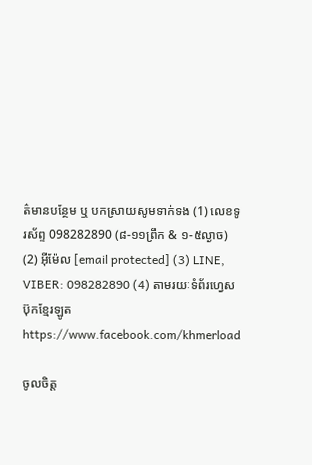ត៌មានបន្ថែម ឬ បកស្រាយសូមទាក់ទង (1) លេខទូរស័ព្ទ 098282890 (៨-១១ព្រឹក & ១-៥ល្ងាច) (2) អ៊ីម៉ែល [email protected] (3) LINE, VIBER: 098282890 (4) តាមរយៈទំព័រហ្វេសប៊ុកខ្មែរឡូត https://www.facebook.com/khmerload

ចូលចិត្ត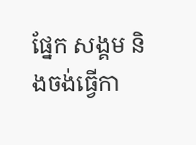ផ្នែក សង្គម និងចង់ធ្វើកា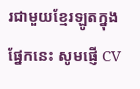រជាមួយខ្មែរឡូតក្នុងផ្នែកនេះ សូមផ្ញើ CV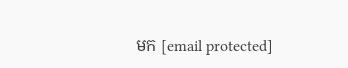មក [email protected]